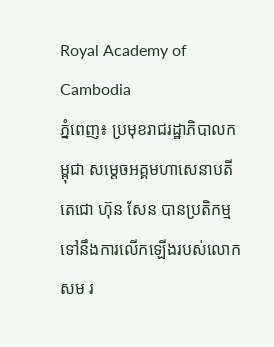Royal Academy of Cambodia
ភ្នំពេញ៖ ប្រមុខរាជរដ្ឋាភិបាលកម្ពុជា សម្ដេចអគ្គមហាសេនាបតីតេជោ ហ៊ុន សែន បានប្រតិកម្មទៅនឹងការលើកឡើងរបស់លោក សម រ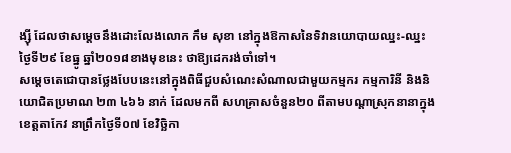ង្ស៊ី ដែលថាសម្ដេចនឹងដោះលែងលោក កឹម សុខា នៅក្នុងឱកាសនៃទិវានយោបាយឈ្នះ-ឈ្នះ ថ្ងៃទី២៩ ខែធ្នូ ឆ្នាំ២០១៨ខាងមុខនេះ ថាឱ្យដេករង់ចាំទៅ។
សម្ដេចតេជោបានថ្លែងបែបនេះនៅក្នុងពិធីជួបសំណេះសំណាលជាមួយកម្មករ កម្មការិនី និងនិយោជិតប្រមាណ ២៣ ៤៦៦ នាក់ ដែលមកពី សហគ្រាសចំនួន២០ ពីតាមបណ្ដាស្រុកនានាក្នុងខេត្តតាកែវ នាព្រឹកថ្ងៃទី០៧ ខែវិច្ឆិកា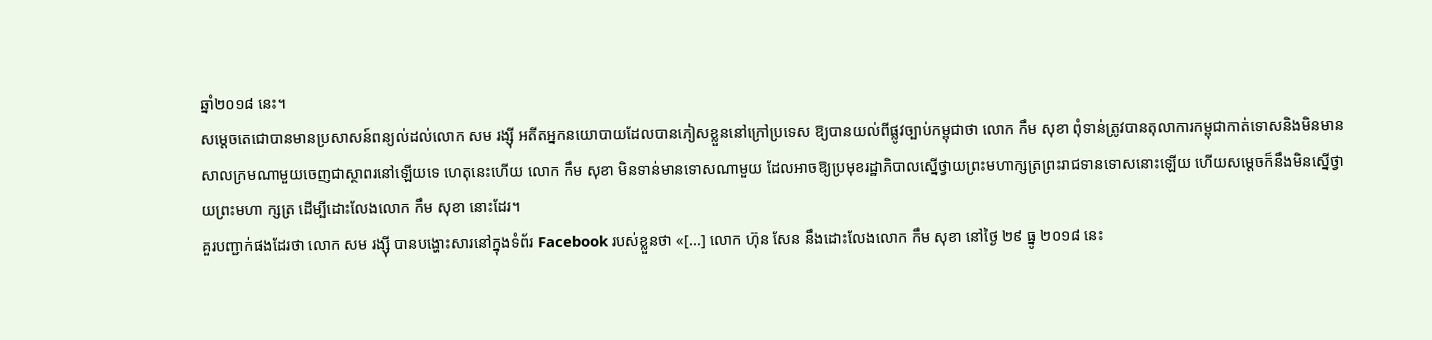ឆ្នាំ២០១៨ នេះ។
សម្ដេចតេជោបានមានប្រសាសន៍ពន្យល់ដល់លោក សម រង្ស៊ី អតីតអ្នកនយោបាយដែលបានភៀសខ្លួននៅក្រៅប្រទេស ឱ្យបានយល់ពីផ្លូវច្បាប់កម្ពុជាថា លោក កឹម សុខា ពុំទាន់ត្រូវបានតុលាការកម្ពុជាកាត់ទោសនិងមិនមានសាលក្រមណាមួយចេញជាស្ថាពរនៅឡើយទេ ហេតុនេះហើយ លោក កឹម សុខា មិនទាន់មានទោសណាមួយ ដែលអាចឱ្យប្រមុខរដ្ឋាភិបាលស្នើថ្វាយព្រះមហាក្សត្រព្រះរាជទានទោសនោះឡើយ ហើយសម្ដេចក៏នឹងមិនស្នើថ្វាយព្រះមហា ក្សត្រ ដើម្បីដោះលែងលោក កឹម សុខា នោះដែរ។
គួរបញ្ជាក់ផងដែរថា លោក សម រង្ស៊ី បានបង្ហោះសារនៅក្នុងទំព័រ Facebook របស់ខ្លួនថា «[...] លោក ហ៊ុន សែន នឹងដោះលែងលោក កឹម សុខា នៅថ្ងៃ ២៩ ធ្នូ ២០១៨ នេះ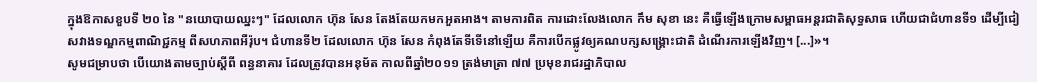ក្នុងឱកាសខួបទី ២០ នៃ "នយោបាយឈ្នះៗ" ដែលលោក ហ៊ុន សែន តែងតែយកមកអួតអាង។ តាមការពិត ការដោះលែងលោក កឹម សុខា នេះ គឺធ្វើឡើងក្រោមសម្ពាធអន្តរជាតិសុទ្ធសាធ ហើយជាជំហានទី១ ដើម្បីជៀសវាងទណ្ឌកម្មពាណិជ្ជកម្ម ពីសហភាពអឺរ៉ុប។ ជំហានទី២ ដែលលោក ហ៊ុន សែន កំពុងតែទីទើនៅឡើយ គឺការបើកផ្លូវឲ្យគណបក្សសង្គ្រោះជាតិ ដំណើរការឡើងវិញ។ [...]»។
សូមជម្រាបថា បើយោងតាមច្បាប់ស្ដីពី ពន្ធនាគារ ដែលត្រូវបានអនុម័ត កាលពីឆ្នាំ២០១១ ត្រង់មាត្រា ៧៧ ប្រមុខរាជរដ្ឋាភិបាល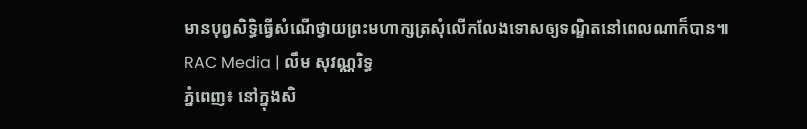មានបុព្វសិទ្ធិធ្វើសំណើថ្វាយព្រះមហាក្សត្រសុំលើកលែងទោសឲ្យទណ្ឌិតនៅពេលណាក៏បាន៕
RAC Media | លឹម សុវណ្ណរិទ្ធ
ភ្នំពេញ៖ នៅក្នុងសិ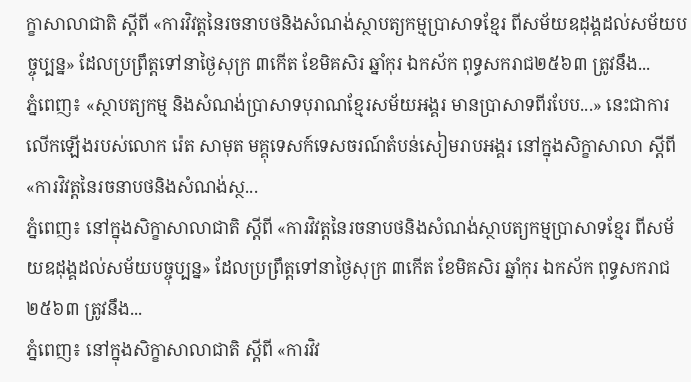ក្ខាសាលាជាតិ ស្ដីពី «ការវិវត្តនៃរចនាបថនិងសំណង់ស្ថាបត្យកម្មប្រាសាទខ្មែរ ពីសម័យឧដុង្គដល់សម័យបច្ចុប្បន្ន» ដែលប្រព្រឹត្តទៅនាថ្ងៃសុក្រ ៣កើត ខែមិគសិរ ឆ្នាំកុរ ឯកស័ក ពុទ្ធសករាជ២៥៦៣ ត្រូវនឹង...
ភ្នំពេញ៖ «ស្ថាបត្យកម្ម និងសំណង់ប្រាសាទបុរាណខ្មែរសម័យអង្គរ មានប្រាសាទពីរបែប...» នេះជាការលើកឡើងរបស់លោក រ៉េត សាមុត មគ្គុទេសក៍ទេសចរណ៍តំបន់សៀមរាបអង្គរ នៅក្នុងសិក្ខាសាលា ស្ដីពី «ការវិវត្តនៃរចនាបថនិងសំណង់ស្ថ...
ភ្នំពេញ៖ នៅក្នុងសិក្ខាសាលាជាតិ ស្ដីពី «ការវិវត្តនៃរចនាបថនិងសំណង់ស្ថាបត្យកម្មប្រាសាទខ្មែរ ពីសម័យឧដុង្គដល់សម័យបច្ចុប្បន្ន» ដែលប្រព្រឹត្តទៅនាថ្ងៃសុក្រ ៣កើត ខែមិគសិរ ឆ្នាំកុរ ឯកស័ក ពុទ្ធសករាជ២៥៦៣ ត្រូវនឹង...
ភ្នំពេញ៖ នៅក្នុងសិក្ខាសាលាជាតិ ស្ដីពី «ការវិវ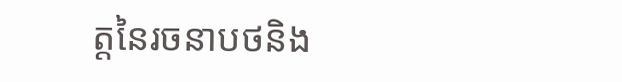ត្តនៃរចនាបថនិង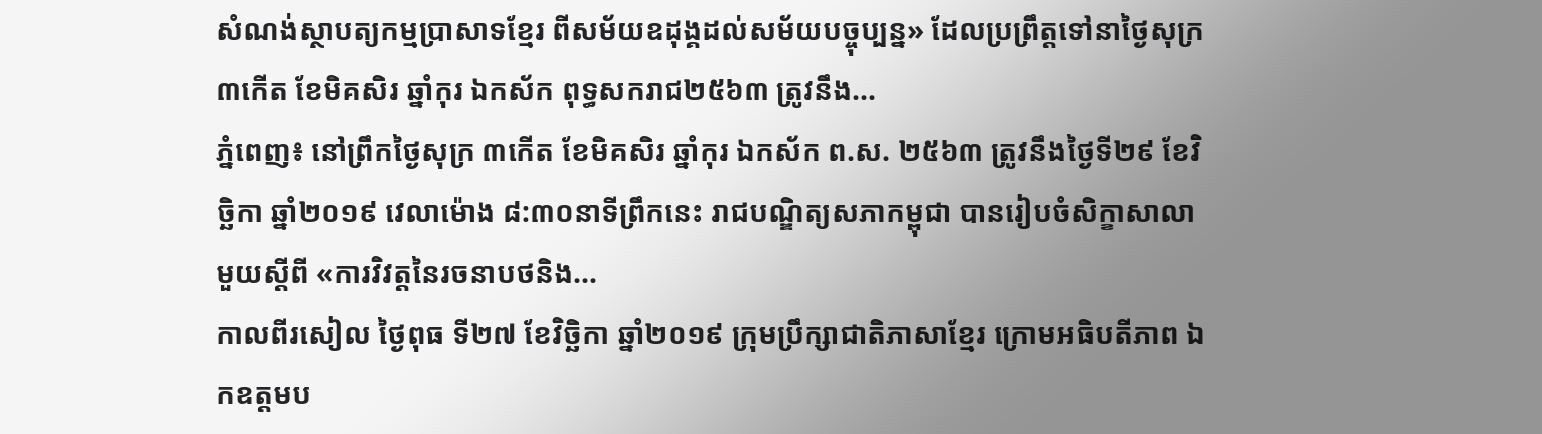សំណង់ស្ថាបត្យកម្មប្រាសាទខ្មែរ ពីសម័យឧដុង្គដល់សម័យបច្ចុប្បន្ន» ដែលប្រព្រឹត្តទៅនាថ្ងៃសុក្រ ៣កើត ខែមិគសិរ ឆ្នាំកុរ ឯកស័ក ពុទ្ធសករាជ២៥៦៣ ត្រូវនឹង...
ភ្នំពេញ៖ នៅព្រឹកថ្ងៃសុក្រ ៣កើត ខែមិគសិរ ឆ្នាំកុរ ឯកស័ក ព.ស. ២៥៦៣ ត្រូវនឹងថ្ងៃទី២៩ ខែវិច្ឆិកា ឆ្នាំ២០១៩ វេលាម៉ោង ៨:៣០នាទីព្រឹកនេះ រាជបណ្ឌិត្យសភាកម្ពុជា បានរៀបចំសិក្ខាសាលាមួយស្ដីពី «ការវិវត្តនៃរចនាបថនិង...
កាលពីរសៀល ថ្ងៃពុធ ទី២៧ ខែវិច្ឆិកា ឆ្នាំ២០១៩ ក្រុមប្រឹក្សាជាតិភាសាខ្មែរ ក្រោមអធិបតីភាព ឯកឧត្តមប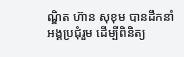ណ្ឌិត ហ៊ាន សុខុម បានដឹកនាំអង្គប្រជុំរួម ដើម្បីពិនិត្យ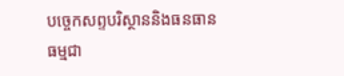បច្ចេកសព្ទបរិស្ថាននិងធនធានធម្មជា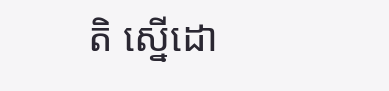តិ ស្នើដោ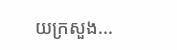យក្រសួង...